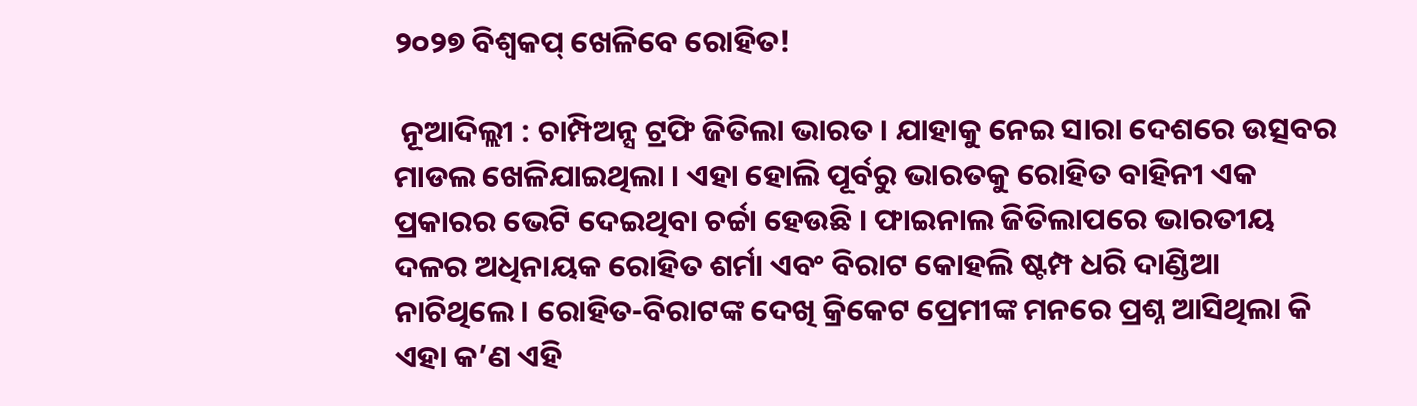୨୦୨୭ ବିଶ୍ୱକପ୍ ଖେଳିବେ ରୋହିତ!

 ନୂଆଦିଲ୍ଲୀ : ଚାମ୍ପିଅନ୍ସ ଟ୍ରଫି ଜିତିଲା ଭାରତ । ଯାହାକୁ ନେଇ ସାରା ଦେଶରେ ଉତ୍ସବର ମାଡଲ ଖେଳିଯାଇଥିଲା । ଏହା ହୋଲି ପୂର୍ବରୁ ଭାରତକୁ ରୋହିତ ବାହିନୀ ଏକ ପ୍ରକାରର ଭେଟି ଦେଇଥିବା ଚର୍ଚ୍ଚା ହେଉଛି । ଫାଇନାଲ ଜିତିଲାପରେ ଭାରତୀୟ ଦଳର ଅଧିନାୟକ ରୋହିତ ଶର୍ମା ଏବଂ ବିରାଟ କୋହଲି ଷ୍ଟମ୍ପ ଧରି ଦାଣ୍ଡିଆ ନାଚିଥିଲେ । ରୋହିତ-ବିରାଟଙ୍କ ଦେଖି କ୍ରିକେଟ ପ୍ରେମୀଙ୍କ ମନରେ ପ୍ରଶ୍ନ ଆସିଥିଲା କି ଏହା କ’ଣ ଏହି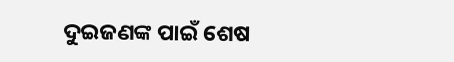ଦୁଇଜଣଙ୍କ ପାଇଁ ଶେଷ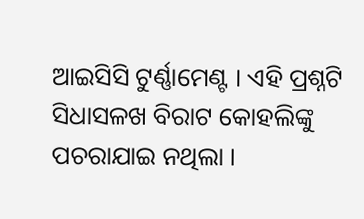ଆଇସିସି ଟୁର୍ଣ୍ଣାମେଣ୍ଟ । ଏହି ପ୍ରଶ୍ନଟି ସିଧାସଳଖ ବିରାଟ କୋହଲିଙ୍କୁ ପଚରାଯାଇ ନଥିଲା ।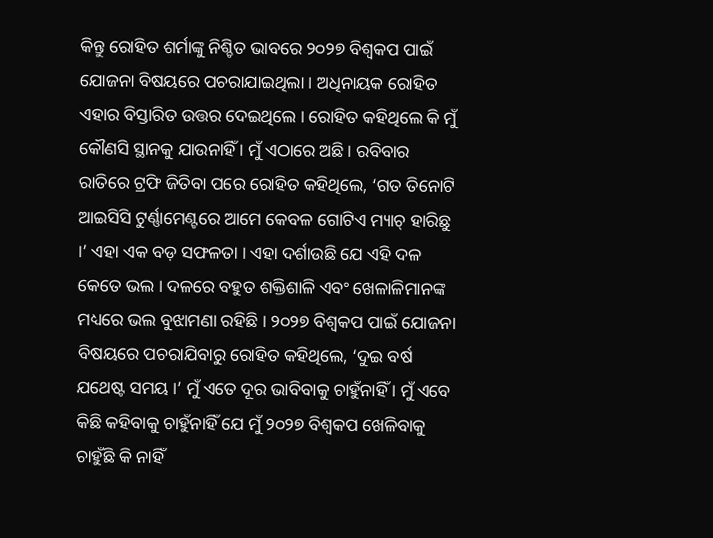କିନ୍ତୁ ରୋହିତ ଶର୍ମାଙ୍କୁ ନିଶ୍ଚିତ ଭାବରେ ୨୦୨୭ ବିଶ୍ୱକପ ପାଇଁ ଯୋଜନା ବିଷୟରେ ପଚରାଯାଇଥିଲା । ଅଧିନାୟକ ରୋହିତ ଏହାର ବିସ୍ତାରିତ ଉତ୍ତର ଦେଇଥିଲେ । ରୋହିତ କହିଥିଲେ କି ମୁଁ କୌଣସି ସ୍ଥାନକୁ ଯାଉନାହିଁ । ମୁଁ ଏଠାରେ ଅଛି । ରବିବାର ରାତିରେ ଟ୍ରଫି ଜିତିବା ପରେ ରୋହିତ କହିଥିଲେ, ‘ଗତ ତିନୋଟି ଆଇସିସି ଟୁର୍ଣ୍ଣାମେଣ୍ଟରେ ଆମେ କେବଳ ଗୋଟିଏ ମ୍ୟାଚ୍ ହାରିଛୁ ।’ ଏହା ଏକ ବଡ଼ ସଫଳତା । ଏହା ଦର୍ଶାଉଛି ଯେ ଏହି ଦଳ କେତେ ଭଲ । ଦଳରେ ବହୁତ ଶକ୍ତିଶାଳି ଏବଂ ଖେଳାଳିମାନଙ୍କ ମଧ୍ୟରେ ଭଲ ବୁଝାମଣା ରହିଛି । ୨୦୨୭ ବିଶ୍ୱକପ ପାଇଁ ଯୋଜନା ବିଷୟରେ ପଚରାଯିବାରୁ ରୋହିତ କହିଥିଲେ, ‘ଦୁଇ ବର୍ଷ ଯଥେଷ୍ଟ ସମୟ ।’ ମୁଁ ଏତେ ଦୂର ଭାବିବାକୁ ଚାହୁଁନାହିଁ । ମୁଁ ଏବେ କିଛି କହିବାକୁ ଚାହୁଁନାହିଁ ଯେ ମୁଁ ୨୦୨୭ ବିଶ୍ୱକପ ଖେଳିବାକୁ ଚାହୁଁଛି କି ନାହିଁ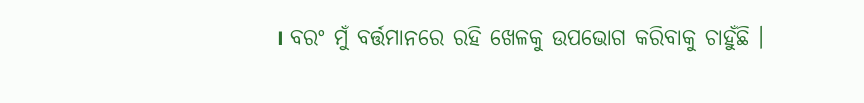। ବରଂ ମୁଁ ବର୍ତ୍ତମାନରେ ରହି ଖେଳକୁ ଉପଭୋଗ କରିବାକୁ ଚାହୁଁଛି ।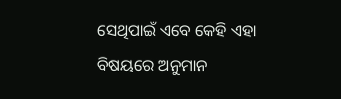ସେଥିପାଇଁ ଏବେ କେହି ଏହା ବିଷୟରେ ଅନୁମାନ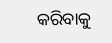କରିବାକୁ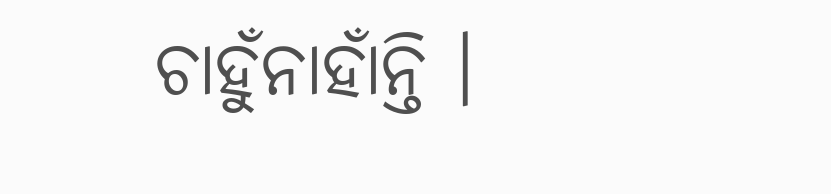ଚାହୁଁନାହାଁନ୍ତି ।